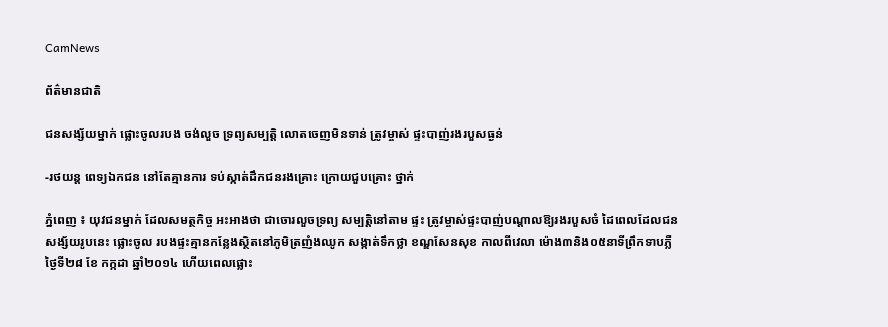CamNews

ព័ត៌មានជាតិ

ជនសង្ស័យម្នាក់ ផ្លោះចូលរបង ចង់លួច ទ្រព្យសម្បត្ដិ លោតចេញមិនទាន់ ត្រូវម្ចាស់ ផ្ទះបាញ់រងរបួសធ្ងន់

-រថយន្ដ ពេទ្យឯកជន នៅតែគ្មានការ ទប់ស្កាត់ដឹកជនរងគ្រោះ ក្រោយជួបគ្រោះ ថ្នាក់

ភ្នំពេញ ៖ យុវជនម្នាក់ ដែលសមត្ថកិច្ច អះអាងថា ជាចោរលួចទ្រព្យ សម្បត្ដិនៅតាម ផ្ទះ ត្រូវម្ចាស់ផ្ទះបាញ់បណ្ដាលឱ្យរងរបួសចំ ដៃពេលដែលជនសង្ស័យរូបនេះ ផ្លោះចូល របងផ្ទះគ្មានកន្លែងស្ថិតនៅភូមិត្រញំងឈូក សង្កាត់ទឹកថ្លា ខណ្ឌសែនសុខ កាលពីវេលា ម៉ោង៣និង០៥នាទីព្រឹកទាបភ្លឺថ្ងៃទី២៨ ខែ កក្កដា ឆ្នាំ២០១៤ ហើយពេលផ្លោះ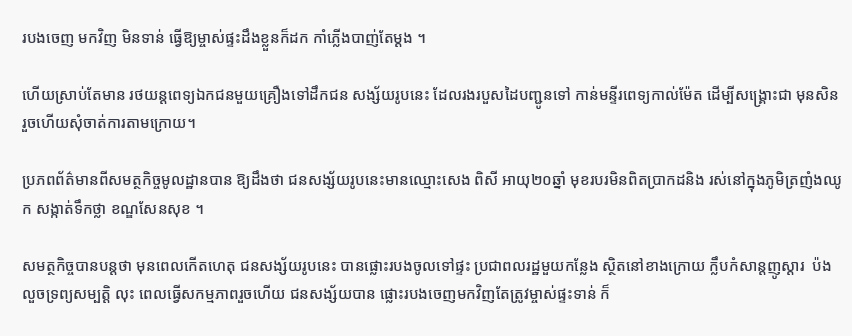របងចេញ មកវិញ មិនទាន់ ធ្វើឱ្យម្ចាស់ផ្ទះដឹងខ្លួនក៏ដក កាំភ្លើងបាញ់តែម្ដង ។

ហើយស្រាប់តែមាន រថយន្ដពេទ្យឯកជនមួយគ្រឿងទៅដឹកជន សង្ស័យរូបនេះ ដែលរងរបួសដៃបញ្ជូនទៅ កាន់មន្ទីរពេទ្យកាល់ម៉ែត ដើម្បីសង្គ្រោះជា មុនសិន រួចហើយសុំចាត់ការតាមក្រោយ។

ប្រភពព័ត៌មានពីសមត្ថកិច្ចមូលដ្ឋានបាន ឱ្យដឹងថា ជនសង្ស័យរូបនេះមានឈ្មោះសេង ពិសី អាយុ២០ឆ្នាំ មុខរបរមិនពិតប្រាកដនិង រស់នៅក្នុងភូមិត្រញំងឈូក សង្កាត់ទឹកថ្លា ខណ្ឌសែនសុខ ។

សមត្ថកិច្ចបានបន្ដថា មុនពេលកើតហេតុ ជនសង្ស័យរូបនេះ បានផ្លោះរបងចូលទៅផ្ទះ ប្រជាពលរដ្ឋមួយកន្លែង ស្ថិតនៅខាងក្រោយ ក្លឹបកំសាន្ដញូស្ដារ  ប៉ងលួចទ្រព្យសម្បត្ដិ លុះ ពេលធ្វើសកម្មភាពរួចហើយ ជនសង្ស័យបាន ផ្លោះរបងចេញមកវិញតែត្រូវម្ចាស់ផ្ទះទាន់ ក៏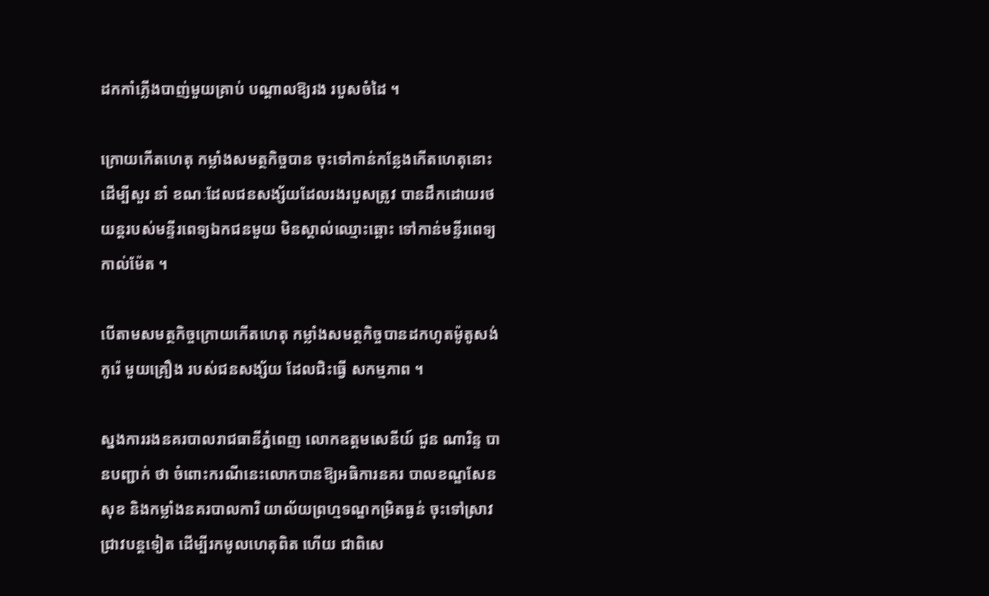ដកកាំភ្លើងបាញ់មួយគ្រាប់ បណ្ដាលឱ្យរង របួសចំដៃ ។

ក្រោយកើតហេតុ កម្លាំងសមត្ថកិច្ចបាន ចុះទៅកាន់កន្លែងកើតហេតុនោះ ដើម្បីសួរ នាំ ខណៈដែលជនសង្ស័យដែលរងរបួសត្រូវ បានដឹកដោយរថយន្ដរបស់មន្ទីរពេទ្យឯកជនមួយ មិនស្គាល់ឈ្មោះឆ្ពោះ ទៅកាន់មន្ទីរពេទ្យកាល់ម៉ែត ។

បើតាមសមត្ថកិច្ចក្រោយកើតហេតុ កម្លាំងសមត្ថកិច្ចបានដកហូតម៉ូតូសង់កូរ៉េ មួយគ្រឿង របស់ជនសង្ស័យ ដែលជិះធ្វើ សកម្មភាព ។

ស្នងការរងនគរបាលរាជធានីភ្នំពេញ លោកឧត្ដមសេនីយ៍ ជួន ណារិន្ទ បានបញ្ជាក់ ថា ចំពោះករណីនេះលោកបានឱ្យអធិការនគរ បាលខណ្ឌសែនសុខ និងកម្លាំងនគរបាលការិ យាល័យព្រហ្មទណ្ឌកម្រិតធ្ងន់ ចុះទៅស្រាវ ជ្រាវបន្ដទៀត ដើម្បីរកមូលហេតុពិត ហើយ ជាពិសេ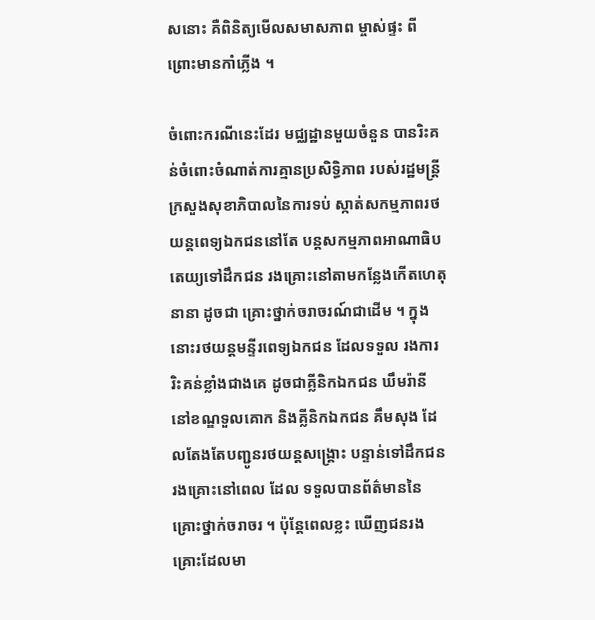សនោះ គឺពិនិត្យមើលសមាសភាព ម្ចាស់ផ្ទះ ពីព្រោះមានកាំភ្លើង ។

ចំពោះករណីនេះដែរ មជ្ឈដ្ឋានមួយចំនួន បានរិះគន់ចំពោះចំណាត់ការគ្មានប្រសិទ្ធិភាព របស់រដ្ឋមន្ដ្រីក្រសួងសុខាភិបាលនៃការទប់ ស្កាត់សកម្មភាពរថយន្ដពេទ្យឯកជននៅតែ បន្ដសកម្មភាពអាណាធិបតេយ្យទៅដឹកជន រងគ្រោះនៅតាមកន្លែងកើតហេតុនានា ដូចជា គ្រោះថ្នាក់ចរាចរណ៍ជាដើម ។ ក្នុង នោះរថយន្ដមន្ទីរពេទ្យឯកជន ដែលទទួល រងការរិះគន់ខ្លាំងជាងគេ ដូចជាគ្លីនិកឯកជន ឃឹមរ៉ានី នៅខណ្ឌទួលគោក និងគ្លីនិកឯកជន គឹមសុង ដែលតែងតែបញ្ជូនរថយន្ដសង្គ្រោះ បន្ទាន់ទៅដឹកជនរងគ្រោះនៅពេល ដែល ទទួលបានព័ត៌មាននៃគ្រោះថ្នាក់ចរាចរ ។ ប៉ុន្ដែពេលខ្លះ ឃើញជនរងគ្រោះដែលមា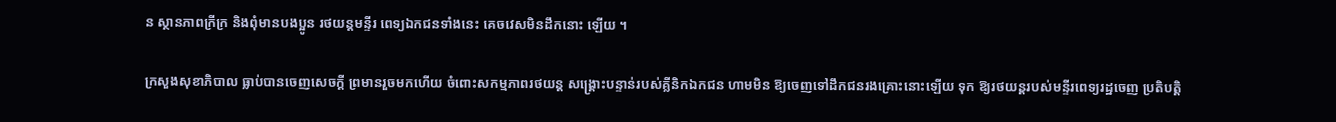ន ស្ថានភាពក្រីក្រ និងពុំមានបងប្អូន រថយន្ដមន្ទីរ ពេទ្យឯកជនទាំងនេះ គេចវេសមិនដឹកនោះ ឡើយ ។

ក្រសួងសុខាភិបាល ធ្លាប់បានចេញសេចក្ដី ព្រមានរួចមកហើយ ចំពោះសកម្មភាពរថយន្ដ សង្គ្រោះបន្ទាន់របស់គ្លីនិកឯកជន ហាមមិន ឱ្យចេញទៅដឹកជនរងគ្រោះនោះឡើយ ទុក ឱ្យរថយន្ដរបស់មន្ទីរពេទ្យរដ្ឋចេញ ប្រតិបត្ដិ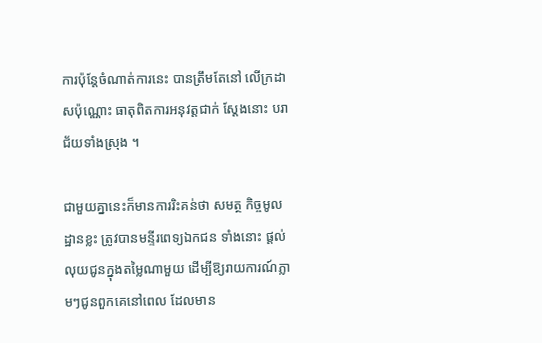ការប៉ុន្ដែចំណាត់ការនេះ បានត្រឹមតែនៅ លើក្រដាសប៉ុណ្ណោះ ធាតុពិតការអនុវត្ដជាក់ ស្ដែងនោះ បរាជ័យទាំងស្រុង ។

ជាមួយគ្នានេះក៏មានការរិះគន់ថា សមត្ថ កិច្ចមូលដ្ឋានខ្លះ ត្រូវបានមន្ទីរពេទ្យឯកជន ទាំងនោះ ផ្ដល់លុយជូនក្នុងតម្លៃណាមួយ ដើម្បីឱ្យរាយការណ៍ភ្លាមៗជូនពួកគេនៅពេល ដែលមាន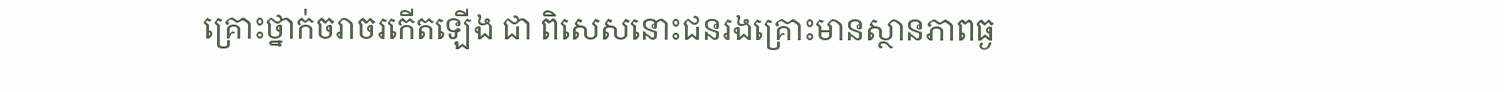គ្រោះថ្នាក់ចរាចរកើតឡើង ជា ពិសេសនោះជនរងគ្រោះមានស្ថានភាពធ្ង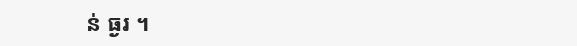ន់ ធ្ងរ ។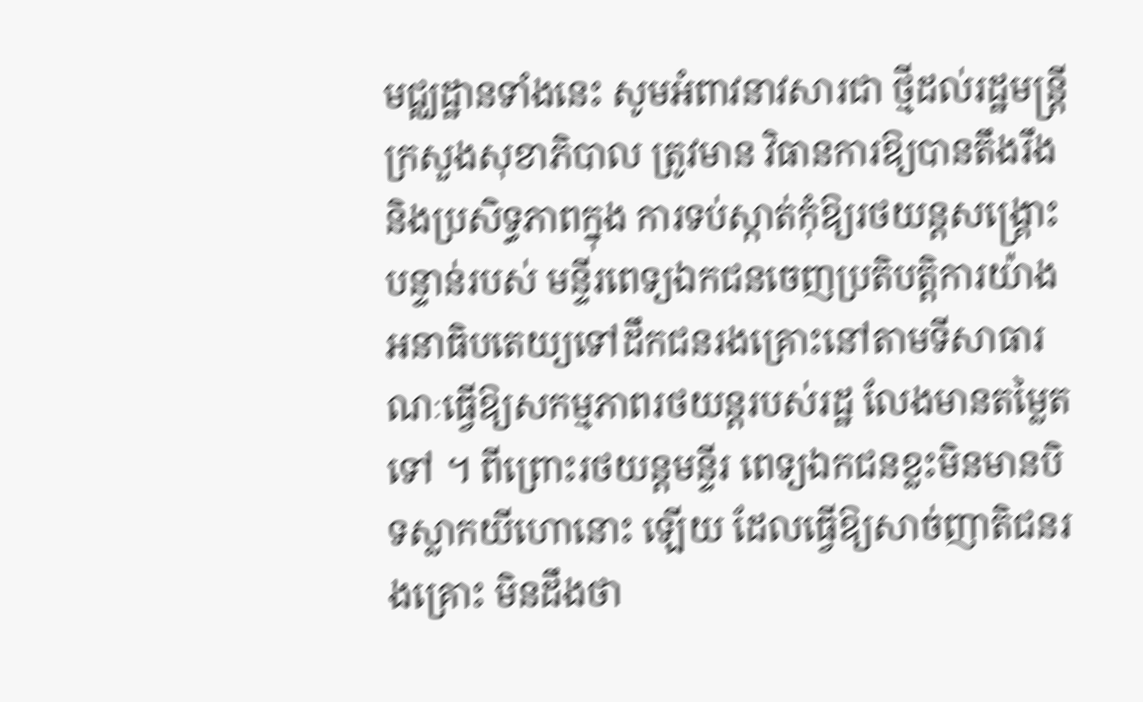មជ្ឈដ្ឋានទាំងនេះ សូមអំពាវនាវសារជា ថ្មីដល់រដ្ឋមន្ដ្រីក្រសួងសុខាភិបាល ត្រូវមាន វិធានការឱ្យបានតឹងរឹង និងប្រសិទ្ធភាពក្នុង ការទប់ស្កាត់កុំឱ្យរថយន្ដសង្គ្រោះបន្ទាន់របស់ មន្ទីរពេទ្យឯកជនចេញប្រតិបត្ដិការយ៉ាងអនាធិបតេយ្យទៅដឹកជនរងគ្រោះនៅតាមទីសាធារណៈធ្វើឱ្យសកម្មភាពរថយន្ដរបស់រដ្ឋ លែងមានតម្លៃតទៅ ។ ពីព្រោះរថយន្ដមន្ទីរ ពេទ្យឯកជនខ្លះមិនមានបិទស្លាកយីហោនោះ ឡើយ ដែលធ្វើឱ្យសាច់ញាតិជនរងគ្រោះ មិនដឹងថា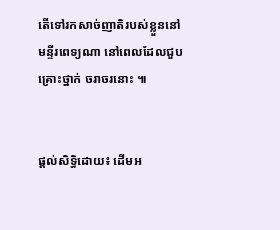តើទៅរកសាច់ញាតិរបស់ខ្លួននៅ មន្ទីរពេទ្យណា នៅពេលដែលជួបគ្រោះថ្នាក់ ចរាចរនោះ ៕


ផ្តល់សិទ្ធិដោយ៖ ដើមអ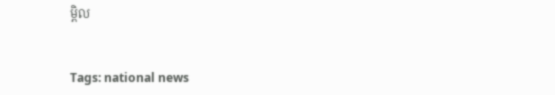ម្ពិល


Tags: national news